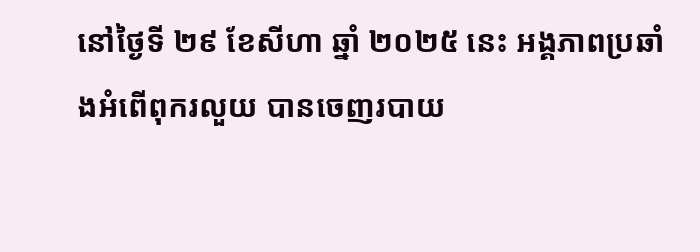នៅថ្ងៃទី ២៩ ខែសីហា ឆ្នាំ ២០២៥ នេះ អង្គភាពប្រឆាំងអំពើពុករលួយ បានចេញរបាយ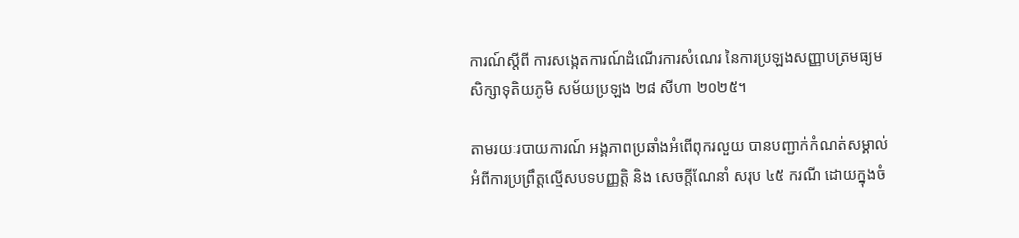ការណ៍ស្តីពី ការសង្កេតការណ៍ដំណើរការសំណេរ នៃការប្រឡងសញ្ញាបត្រមធ្យមសិក្សាទុតិយភូមិ សម័យប្រឡង ២៨ សីហា ២០២៥។

តាមរយៈរបាយការណ៍ អង្គភាពប្រឆាំងអំពើពុករលួយ បានបញ្ជាក់កំណត់សម្គាល់អំពីការប្រព្រឹត្តល្មើសបទបញ្ញត្តិ និង សេចក្ដីណែនាំ សរុប ៤៥ ករណី ដោយក្នុងចំ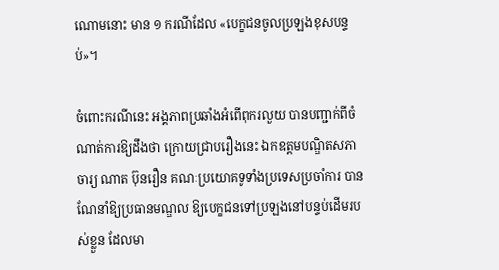ណោមនោះ មាន ១ ករណីដែល «បេក្ខជនចូលប្រឡងខុសបន្ទប់»។

ចំពោះករណីនេះ អង្គភាពប្រឆាំងអំពើពុករលួយ បានបញ្ជាក់ពីចំណាត់ការឱ្យដឹងថា ក្រោយជ្រាបរឿងនេះ ឯកឧត្តមបណ្ឌិតសភាចារ្យ ណាត ប៊ុនរឿន គណៈប្រយោគទូទាំងប្រទេសប្រចាំការ បានណែនាំឱ្យប្រធានមណ្ឌល ឱ្យបេក្ខជនទៅប្រឡងនៅបន្ទប់ដើមរបស់ខ្លួន ដែលមា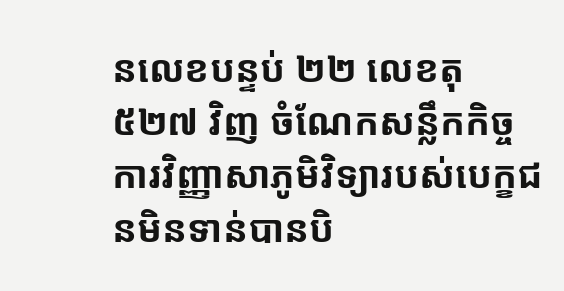នលេខបន្ទប់ ២២ លេខតុ ៥២៧ វិញ ចំណែកសន្លឹកកិច្ចការវិញ្ញាសាភូមិវិទ្យារបស់បេក្ខជនមិនទាន់បានបិ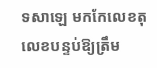ទសាឡេ មកកែលេខតុ លេខបន្ទប់ឱ្យត្រឹម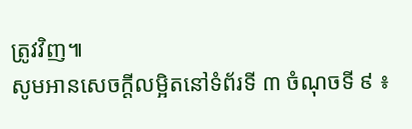ត្រូវវិញ៕
សូមអានសេចក្ដីលម្អិតនៅទំព័រទី ៣ ចំណុចទី ៩ ៖